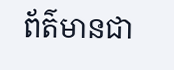ព័ត៌មានជា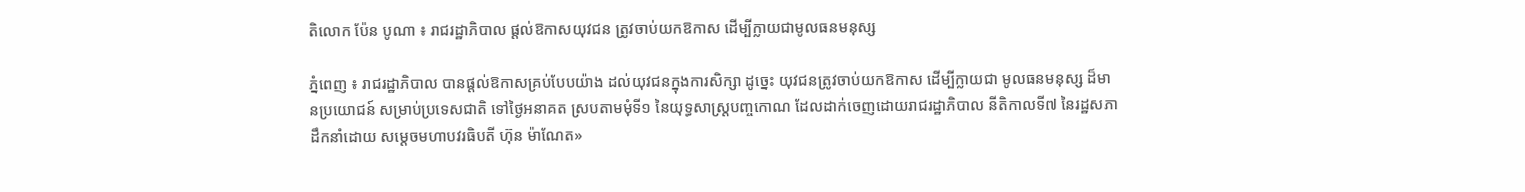តិលោក ប៉ែន បូណា ៖ រាជរដ្ឋាភិបាល ផ្តល់ឱកាសយុវជន ត្រូវចាប់យកឱកាស ដើម្បីក្លាយជាមូលធនមនុស្ស

ភ្នំពេញ ៖ រាជរដ្ឋាភិបាល បានផ្តល់ឱកាសគ្រប់បែបយ៉ាង ដល់យុវជនក្នុងការសិក្សា ដូច្នេះ យុវជនត្រូវចាប់យកឱកាស ដើម្បីក្លាយជា មូលធនមនុស្ស ដ៏មានប្រយោជន៍ សម្រាប់ប្រទេសជាតិ ទៅថ្ងៃអនាគត ស្របតាមមុំទី១ នៃយុទ្ធសាស្ត្របញ្ចកោណ ដែលដាក់ចេញដោយរាជរដ្ឋាភិបាល នីតិកាលទី៧ នៃរដ្ឋសភា ដឹកនាំដោយ សម្តេចមហាបវរធិបតី ហ៊ុន ម៉ាណែត»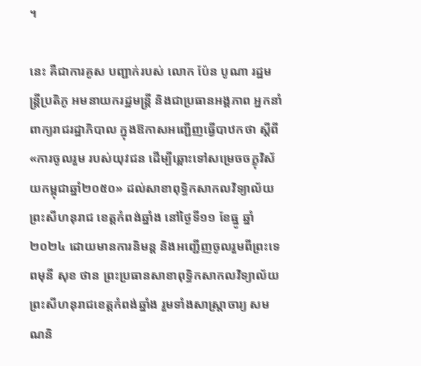។

នេះ គឺជាការគូស បញ្ជាក់របស់ លោក ប៉ែន បូណា រដ្ឋមន្ត្រីប្រតិភូ អមនាយករដ្ឋមន្ត្រី និងជាប្រធានអង្គភាព អ្នកនាំពាក្យរាជរដ្ឋាភិបាល ក្នុងឱកាសអញ្ជើញធ្វើបាឋកថា ស្តីពី «ការចូលរួម របស់យុវជន ដើម្បីឆ្ពោះទៅសម្រេចចក្ខុវិស័យកម្ពុជាឆ្នាំ២០៥០» ដល់សាខាពុទ្ធិកសាកលវិទ្យាល័យព្រះសីហនុរាជ ខេត្តកំពង់ឆ្នាំង នៅថ្ងៃទី១១ ខែធ្នូ ឆ្នាំ២០២៤ ដោយមានការនិមន្ត និងអញ្ជើញចូលរួមពីព្រះទេពមុនី សុខ ថាន ព្រះប្រធានសាខាពុទ្ធិកសាកលវិទ្យាល័យព្រះសីហនុរាជខេត្តកំពង់ឆ្នាំង រួមទាំងសាស្រ្តាចារ្យ សមណនិ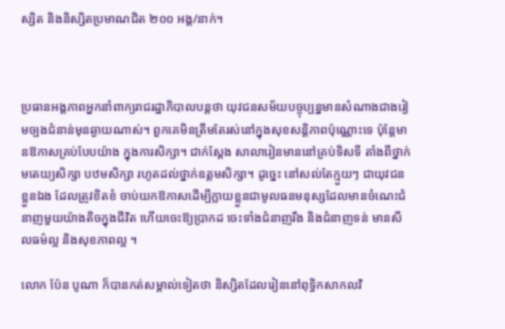ស្សិត និងនិស្សិតប្រមាណជិត ២០០ អង្គ/នាក់។



ប្រធានអង្គភាពអ្នកនាំពាក្យរាជរដ្ឋាភិបាលបន្តថា យុវជនសម័យបច្ចុប្បន្នមានសំណាងជាងរៀមច្បងជំនាន់មុនឆ្ងាយណាស់។ ពួកគេមិនត្រឹមតែរស់នៅក្នុងសុខសន្តិភាពប៉ុណ្ណោះទេ ប៉ុន្តែមានឱកាសគ្រប់បែបយ៉ាង ក្នុងការសិក្សា។ ជាក់ស្តែង សាលារៀនមាននៅគ្រប់ទិសទី តាំងពីថ្នាក់មតេយ្យសិក្សា បឋមសិក្សា រហូតដល់ថ្នាក់ឧត្តមសិក្សា។ ដូច្នេះ នៅសល់តែក្មួយៗ ជាយុវជនខ្លួនឯង ដែលត្រូវខិតខំ ចាប់យកឱកាសដើម្បីក្លាយខ្លួនជាមូលធនមនុស្សដែលមានចំណេះជំនាញមួយយ៉ាងតិចក្នុងជីវិត ហើយចេះឱ្យប្រាកដ ចេះទាំងជំនាញរឹង និងជំនាញទន់ មានសីលធម៌ល្អ និងសុខភាពល្អ ។

លោក ប៉ែន បូណា ក៏បានកត់សម្គាល់ទៀតថា និស្សិតដែលរៀននៅពុទ្ធិកសាកលវិ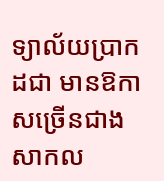ទ្យាល័យប្រាកដជា មានឱកាសច្រើនជាងសាកល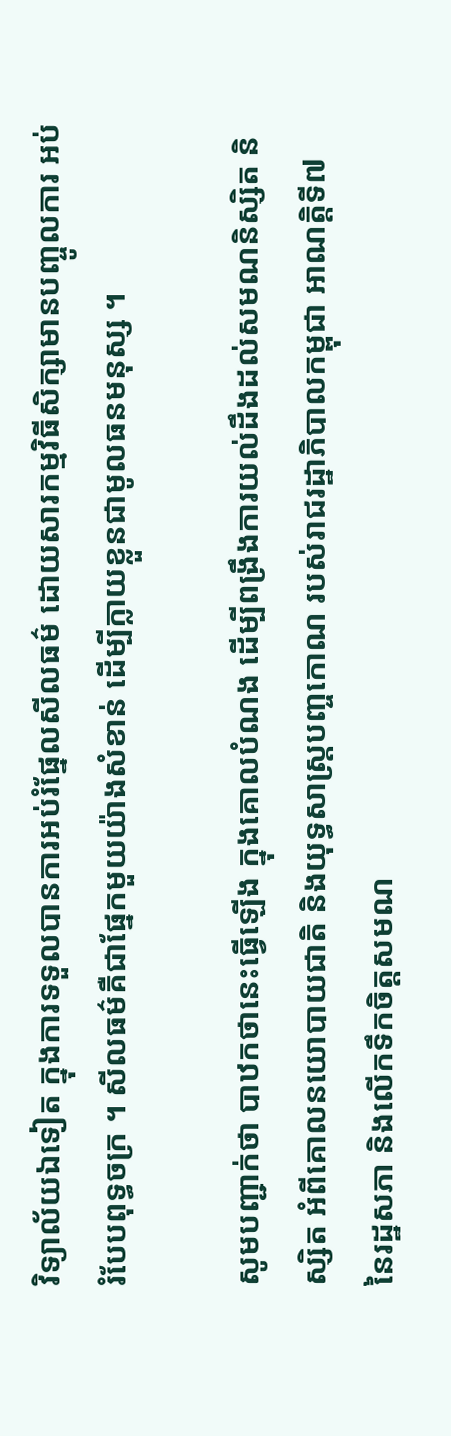វិទ្យាល័យឯទៀត ក្នុងការទទួលបានការអប់រំផ្នែលសីលធម៌ ដោយសារកម្មវិធីសិក្សាមានបញ្ចូលការ អប់រំបែបពុទ្ធចក្រ ។ សីលធម៌គឺជាផ្នែកមួយយ៉ាងសំខាន់ ដើម្បីក្លាយខ្លួនជាមូលធនមនុស្ស ។

សូមបញ្ជាក់ថា បាឋកថានេះធ្វើឡើង ក្នុងគោលបំណង ដើម្បីពង្រឹងការយល់ដឹងដល់សមណនិស្សិត និស្សិត អំពីគោលនយោបាយជាតិ និងយុទ្ធសាស្ត្របញ្ចកោណ របស់រាជរដ្ឋាភិបាលកម្ពុជា អាណត្តិទី៧ នៃរដ្ឋសភា និងលើកទឹកចិត្តសមណ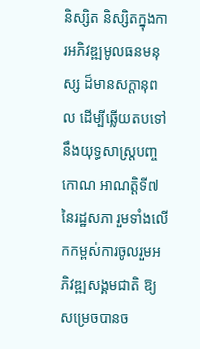និស្សិត និស្សិតក្នុងការអភិវឌ្ឍមូលធនមនុស្ស ដ៏មានសក្តានុពល ដើម្បីឆ្លើយតបទៅនឹងយុទ្ធសាស្ត្របញ្ចកោណ អាណត្តិទី៧ នៃរដ្ឋសភា រួមទាំងលើកកម្ពស់ការចូលរួមអភិវឌ្ឍសង្គមជាតិ ឱ្យសម្រេចបានច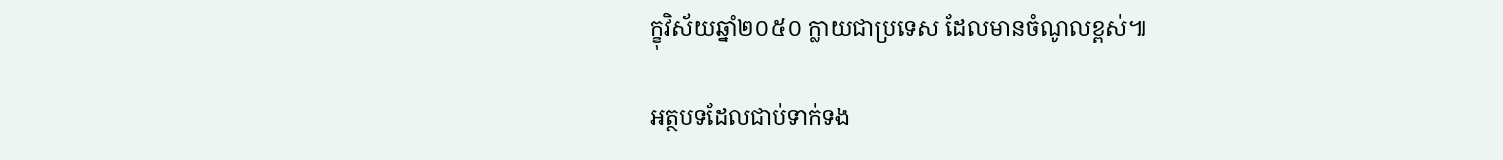ក្ខុវិស័យឆ្នាំ២០៥០ ក្លាយជាប្រទេស ដែលមានចំណូលខ្ពស់៕

អត្ថបទដែលជាប់ទាក់ទង